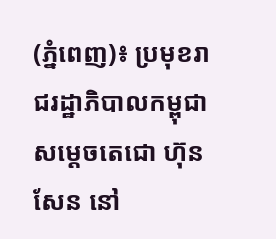(ភ្នំពេញ)៖ ប្រមុខរាជរដ្ឋាភិបាលកម្ពុជា សម្តេចតេជោ ហ៊ុន សែន នៅ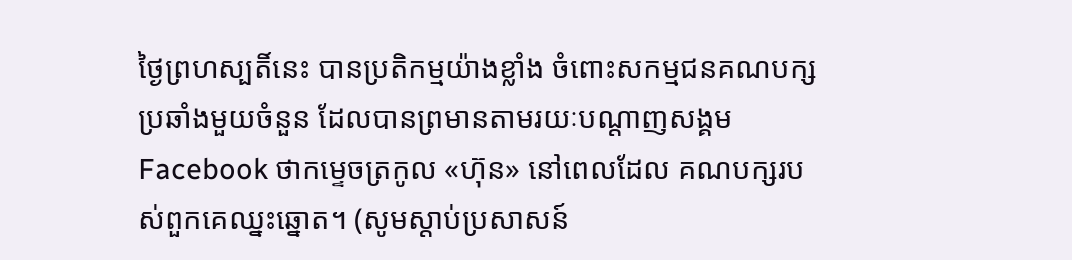ថ្ងៃព្រហស្បតិ៍នេះ បានប្រតិកម្មយ៉ាងខ្លាំង ចំពោះសកម្មជនគណបក្សប្រឆាំងមួយចំនួន ដែលបានព្រមានតាមរយៈបណ្តាញសង្គម Facebook ថាកម្ទេចត្រកូល «ហ៊ុន» នៅពេលដែល គណបក្សរបស់ពួកគេឈ្នះឆ្នោត។ (សូមស្តាប់ប្រសាសន៍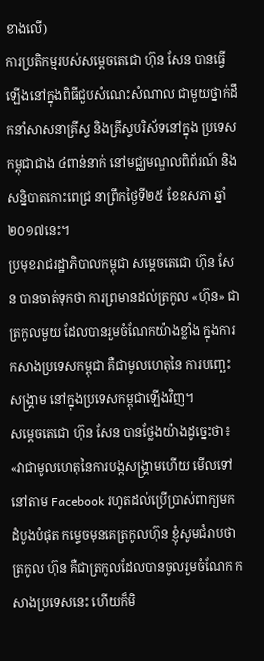ខាងលើ)
ការប្រតិកម្មរបស់សម្តេចតេជោ ហ៊ុន សែន បានធ្វើឡើងនៅក្នុងពិធីជួបសំណេះសំណាល ជាមួយថ្នាក់ដឹកនាំសាសនាគ្រីស្ទ និងគ្រីស្ទបរិស័ទនៅក្នុង ប្រទេសកម្ពុជាជាង ៤ពាន់នាក់ នៅមជ្ឈមណ្ឌលពិព័រណ៍ និងសន្និបាតកោះពេជ្រ នាព្រឹកថ្ងៃទី២៥ ខែឧសភា ឆ្នាំ២០១៧នេះ។
ប្រមុខរាជរដ្ឋាភិបាលកម្ពុជា សម្តេចតេជោ ហ៊ុន សែន បានចាត់ទុកថា ការព្រមានដល់ត្រកូល «ហ៊ុន» ជាត្រកូលមួយ ដែលបានរួមចំណែកយ៉ាងខ្លាំង ក្នុងការកសាងប្រទេសកម្ពុជា គឺជាមូលហេតុនៃ ការបញ្ឆេះសង្រ្គាម នៅក្នុងប្រទេសកម្ពុជាឡើងវិញ។
សម្តេចតេជោ ហ៊ុន សែន បានថ្លែងយ៉ាងដូច្នេះថា៖ «វាជាមូលហេតុនៃការបង្កសង្រ្គាមហើយ មើលទៅនៅតាម Facebook រហូតដល់ប្រើប្រាស់ពាក្យមក ដំបូងបំផុត កម្ទេចមុនគេត្រកូលហ៊ុន ខ្ញុំសូមជំរាបថា ត្រកូល ហ៊ុន គឺជាត្រកូលដែលបានចូលរួមចំណែក កសាងប្រទេសនេះ ហើយក៏មិ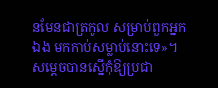នមែនជាត្រកូល សម្រាប់ពួកអ្នកឯង មកកាប់សម្លាប់នោះទេ»។
សម្តេចបានស្នើកុំឱ្យប្រជា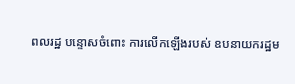ពលរដ្ឋ បន្ទោសចំពោះ ការលើកឡើងរបស់ ឧបនាយករដ្ឋម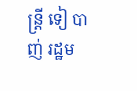ន្រ្តី ទៀ បាញ់ រដ្ឋម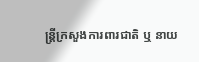ន្រ្តីក្រសួងការពារជាតិ ឬ នាយ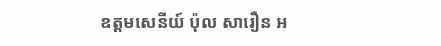ឧត្តមសេនីយ៍ ប៉ុល សារឿន អ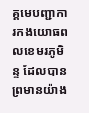គ្គមេបញ្ជាការកងយោធពលខេមរភូមិន្ទ ដែលបានព្រមានយ៉ាង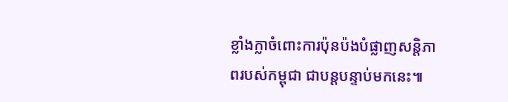ខ្លាំងក្លាចំពោះការប៉ុនប៉ងបំផ្លាញសន្តិភាពរបស់កម្ពុជា ជាបន្តបន្ទាប់មកនេះ៕